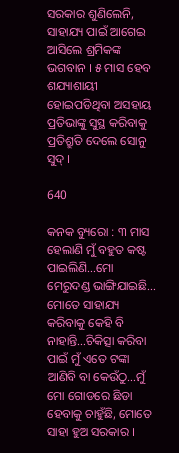ସରକାର ଶୁଣିଲେନି, ସାହାଯ୍ୟ ପାଇଁ ଆଗେଇ ଆସିଲେ ଶ୍ରମିକଙ୍କ ଭଗବାନ । ୫ ମାସ ହେବ ଶଯ୍ୟାଶାୟୀ ହୋଇପଡିଥିବା ଅସହାୟ ପ୍ରତିଭାଙ୍କୁ ସୁସ୍ଥ କରିବାକୁ ପ୍ରତିଶ୍ରୁତି ଦେଲେ ସୋନୁ ସୁଦ୍ ।

640

କନକ ବ୍ୟୁରୋ : ୩ ମାସ ହେଲାଣି ମୁଁ ବହୁତ କଷ୍ଟ ପାଇଲିଣି…ମୋ ମେରୁଦଣ୍ଡ ଭାଙ୍ଗିଯାଇଛି… ମୋତେ ସାହାଯ୍ୟ କରିବାକୁ କେହି ବି ନାହାନ୍ତି…ଚିକିତ୍ସା କରିବା ପାଇଁ ମୁଁ ଏତେ ଟଙ୍କା ଆଣିବି ବା କେଉଁଠୁ…ମୁଁ ମୋ ଗୋଡରେ ଛିଡା ହେବାକୁ ଚାହୁଁଛି, ମୋତେ ସାହା ହୁଅ ସରକାର ।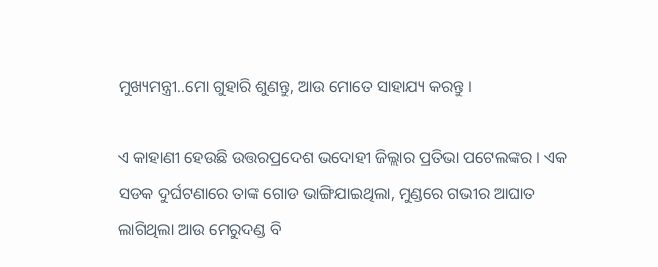ମୁଖ୍ୟମନ୍ତ୍ରୀ..ମୋ ଗୁହାରି ଶୁଣନ୍ତୁ, ଆଉ ମୋତେ ସାହାଯ୍ୟ କରନ୍ତୁ ।

ଏ କାହାଣୀ ହେଉଛି ଉତ୍ତରପ୍ରଦେଶ ଭଦୋହୀ ଜିଲ୍ଲାର ପ୍ରତିଭା ପଟେଲଙ୍କର । ଏକ ସଡକ ଦୁର୍ଘଟଣାରେ ତାଙ୍କ ଗୋଡ ଭାଙ୍ଗିଯାଇଥିଲା, ମୁଣ୍ଡରେ ଗଭୀର ଆଘାତ ଲାଗିଥିଲା ଆଉ ମେରୁଦଣ୍ଡ ବି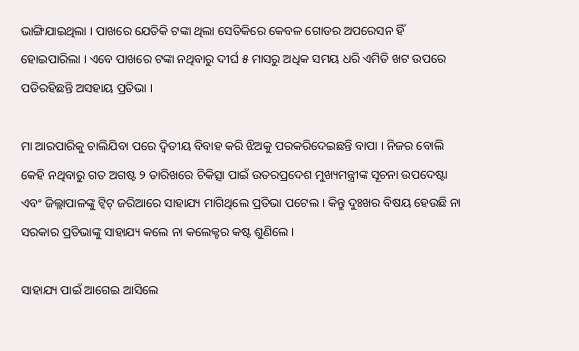ଭାଙ୍ଗିଯାଇଥିଲା । ପାଖରେ ଯେତିକି ଟଙ୍କା ଥିଲା ସେତିକିରେ କେବଳ ଗୋଡର ଅପରେସନ ହିଁ ହୋଇପାରିଲା । ଏବେ ପାଖରେ ଟଙ୍କା ନଥିବାରୁ ଦୀର୍ଘ ୫ ମାସରୁ ଅଧିକ ସମୟ ଧରି ଏମିତି ଖଟ ଉପରେ ପଡିରହିଛନ୍ତି ଅସହାୟ ପ୍ରତିଭା ।

ମା ଆରପାରିକୁ ଚାଲିଯିବା ପରେ ଦ୍ୱିତୀୟ ବିବାହ କରି ଝିଅକୁ ପରକରିଦେଇଛନ୍ତି ବାପା । ନିଜର ବୋଲି କେହି ନଥିବାରୁ ଗତ ଅଗଷ୍ଟ ୨ ତାରିଖରେ ଚିକିତ୍ସା ପାଇଁ ଉତରପ୍ରଦେଶ ମୁଖ୍ୟମନ୍ତ୍ରୀଙ୍କ ସୂଚନା ଉପଦେଷ୍ଟା ଏବଂ ଜିଲ୍ଲାପାଳଙ୍କୁ ଟ୍ୱିଟ୍ ଜରିଆରେ ସାହାଯ୍ୟ ମାଗିଥିଲେ ପ୍ରତିଭା ପଟେଲ । କିନ୍ତୁ ଦୁଃଖର ବିଷୟ ହେଉଛି ନା ସରକାର ପ୍ରତିଭାଙ୍କୁ ସାହାଯ୍ୟ କଲେ ନା କଲେକ୍ଟର କଷ୍ଟ ଶୁଣିଲେ ।

ସାହାଯ୍ୟ ପାଇଁ ଆଗେଇ ଆସିଲେ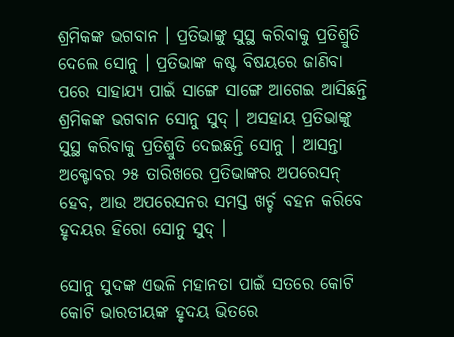ଶ୍ରମିକଙ୍କ ଭଗବାନ । ପ୍ରତିଭାଙ୍କୁ ସୁସ୍ଥ କରିବାକୁ ପ୍ରତିଶ୍ରୁତି ଦେଲେ ସୋନୁ । ପ୍ରତିଭାଙ୍କ କଷ୍ଟ ବିଷୟରେ ଜାଣିବା ପରେ ସାହାଯ୍ୟ ପାଇଁ ସାଙ୍ଗେ ସାଙ୍ଗେ ଆଗେଇ ଆସିଛନ୍ତି ଶ୍ରମିକଙ୍କ ଭଗବାନ ସୋନୁ ସୁଦ୍ । ଅସହାୟ ପ୍ରତିଭାଙ୍କୁ ସୁସ୍ଥ କରିବାକୁ ପ୍ରତିଶ୍ରୁତି ଦେଇଛନ୍ତି ସୋନୁ । ଆସନ୍ତା ଅକ୍ଟୋବର ୨୫ ତାରିଖରେ ପ୍ରତିଭାଙ୍କର ଅପରେସନ୍ ହେବ, ଆଉ ଅପରେସନର ସମସ୍ତ ଖର୍ଚ୍ଚ ବହନ କରିବେ ହୃଦୟର ହିରୋ ସୋନୁ ସୁଦ୍ ।

ସୋନୁ ସୁଦଙ୍କ ଏଭଳି ମହାନତା ପାଇଁ ସତରେ କୋଟି କୋଟି ଭାରତୀୟଙ୍କ ହୃଦୟ ଭିତରେ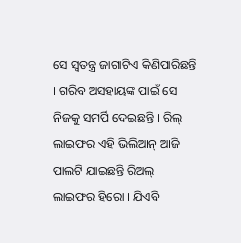ସେ ସ୍ୱତନ୍ତ୍ର ଜାଗାଟିଏ କିଣିପାରିଛନ୍ତି । ଗରିବ ଅସହାୟଙ୍କ ପାଇଁ ସେ ନିଜକୁ ସମର୍ପି ଦେଇଛନ୍ତି । ରିଲ୍ ଲାଇଫର ଏହି ଭିଲିଆନ୍ ଆଜି ପାଲଟି ଯାଇଛନ୍ତି ରିଅଲ୍ ଲାଇଫର ହିରୋ । ଯିଏବି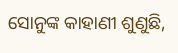ସୋନୁଙ୍କ କାହାଣୀ ଶୁଣୁଛି,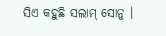ସିଏ କହୁଛି ସଲାମ୍ ସୋନୁ ।